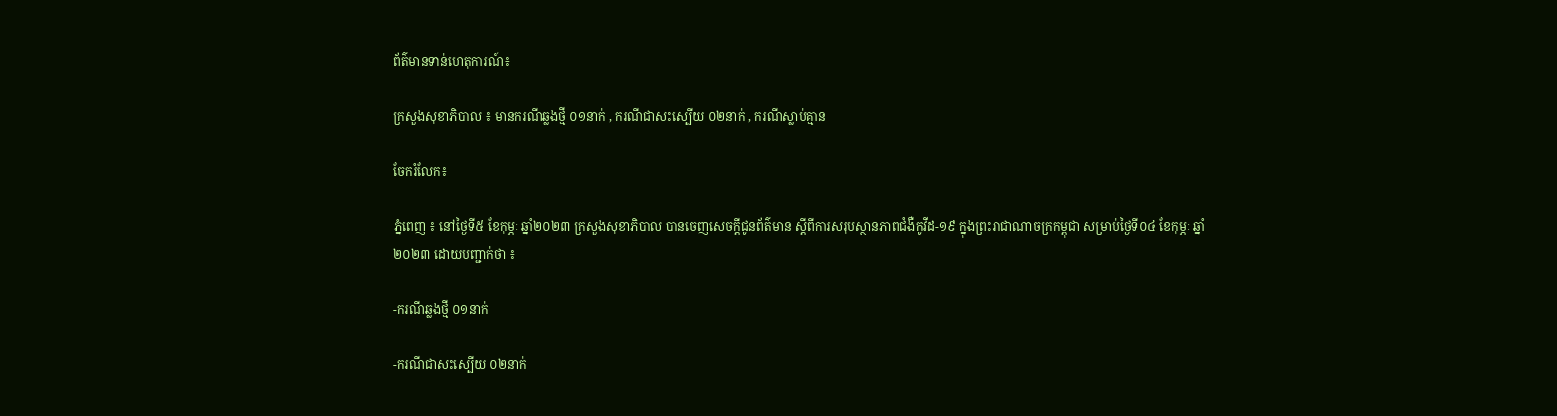ព័ត៌មានទាន់ហេតុការណ៍៖

ក្រសួងសុខាភិបាល ៖ មានករណីឆ្លងថ្មី ០១នាក់ , ករណីជាសះស្បើយ ០២នាក់ , ករណីស្លាប់គ្មាន

ចែករំលែក៖

ភ្នំពេញ ៖ នៅថ្ងៃទី៥ ខែកុម្ភៈ ឆ្នាំ២០២៣ ក្រសួងសុខាភិបាល បានចេញសេចក្តីជូនព័ត៌មាន ស្តីពីការសរុបស្ថានភាពជំងឺកូវីដ-១៩ ក្នុងព្រះរាជាណាចក្រកម្ពុជា សម្រាប់ថ្ងៃទី០៤ ខែកុម្ភៈ ឆ្នាំ២០២៣ ដោយបញ្ជាក់ថា ៖

-ករណីឆ្លងថ្មី ០១នាក់

-ករណីជាសះស្បើយ ០២នាក់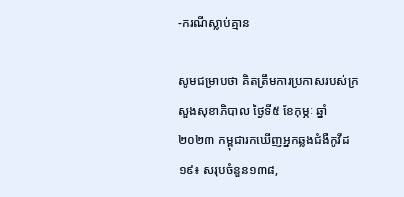-ករណីស្លាប់គ្មាន

សូមជម្រាបថា គិតត្រឹមការប្រកាសរបស់ក្រសួងសុខាភិបាល ថ្ងៃទី៥ ខែកុម្ភៈ ឆ្នាំ២០២៣ កម្ពុជារកឃើញអ្នកឆ្លងជំងឺកូវីដ១៩៖ សរុបចំនួន១៣៨,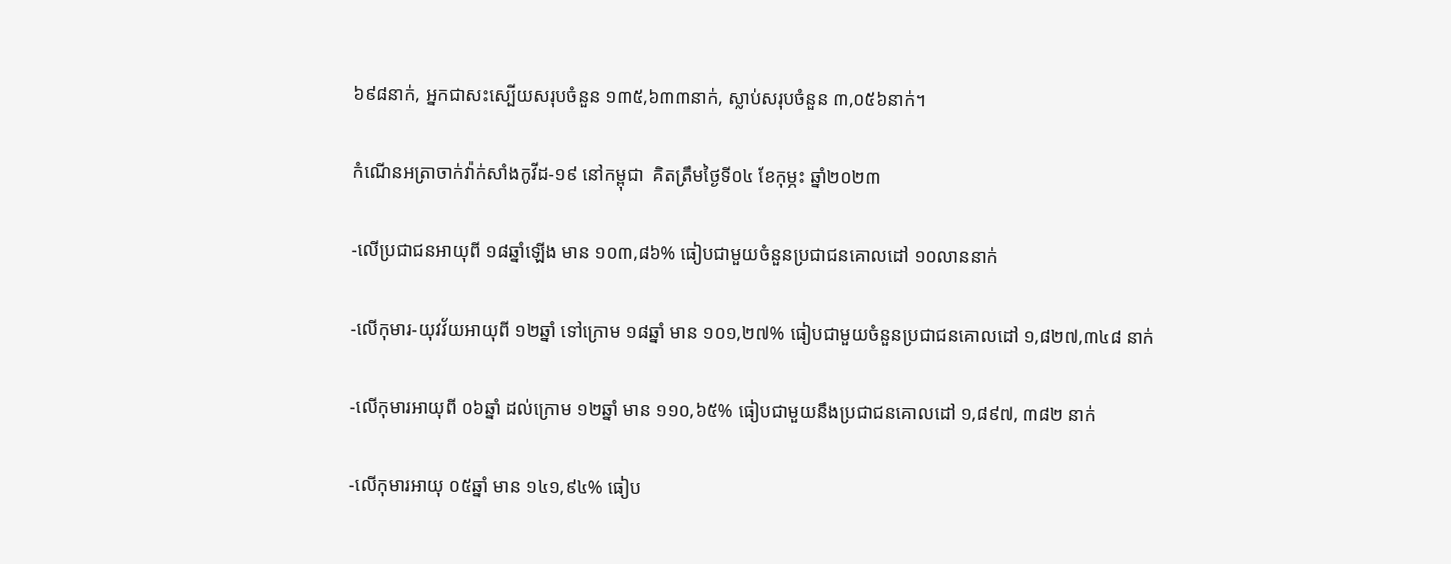៦៩៨នាក់, អ្នកជាសះស្បើយសរុបចំនួន ១៣៥,៦៣៣នាក់, ស្លាប់សរុបចំនួន ៣,០៥៦នាក់។

កំណេីនអត្រាចាក់វ៉ាក់សាំងកូវីដ-១៩ នៅកម្ពុជា  គិតត្រឹមថ្ងៃទី០៤ ខែកុម្ភះ ឆ្នាំ២០២៣

-លើប្រជាជនអាយុពី ១៨ឆ្នាំឡើង មាន ១០៣,៨៦% ធៀបជាមួយចំនួនប្រជាជនគោលដៅ ១០លាននាក់

-លើកុមារ-យុវវ័យអាយុពី ១២ឆ្នាំ ទៅក្រោម ១៨ឆ្នាំ មាន ១០១,២៧% ធៀបជាមួយចំនួនប្រជាជនគោលដៅ ១,៨២៧,៣៤៨ នាក់

-លើកុមារអាយុពី ០៦ឆ្នាំ ដល់ក្រោម ១២ឆ្នាំ មាន ១១០,៦៥% ធៀបជាមួយនឹងប្រជាជនគោលដៅ ១,៨៩៧, ៣៨២ នាក់

-លើកុមារអាយុ ០៥ឆ្នាំ មាន ១៤១,៩៤% ធៀប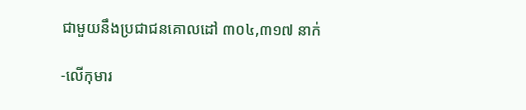ជាមួយនឹងប្រជាជនគោលដៅ ៣០៤,៣១៧ នាក់

-លើកុមារ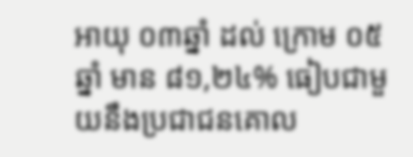អាយុ ០៣ឆ្នាំ ដល់ ក្រោម ០៥ឆ្នាំ មាន ៨១,២៤% ធៀបជាមួយនឹងប្រជាជនគោល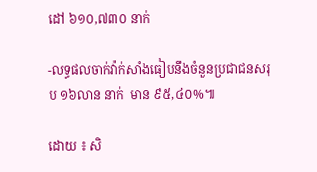ដៅ ៦១០,៧៣០ នាក់

-លទ្ធផលចាក់វ៉ាក់សាំងធៀបនឹងចំនួនប្រជាជនសរុប ១៦លាន នាក់  មាន ៩៥,៤០%៕

ដោយ ៖ សិ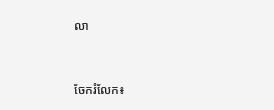លា


ចែករំលែក៖